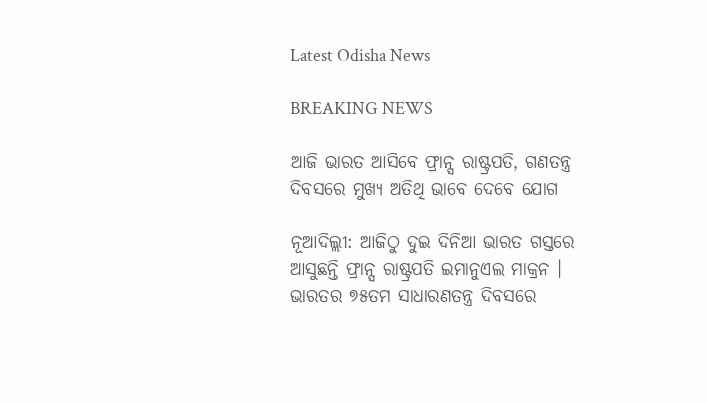Latest Odisha News

BREAKING NEWS

ଆଜି ଭାରତ ଆସିବେ ଫ୍ରାନ୍ସ ରାଷ୍ଟ୍ରପତି, ଗଣତନ୍ତ୍ର ଦିବସରେ ମୁଖ୍ୟ ଅତିଥି ଭାବେ ଦେବେ ଯୋଗ

ନୂଆଦିଲ୍ଲୀ: ଆଜିଠୁ ଦୁଇ ଦିନିଆ ଭାରତ ଗସ୍ତରେ ଆସୁଛନ୍ତି ଫ୍ରାନ୍ସ ରାଷ୍ଟ୍ରପତି ଇମାନୁଏଲ ମାକ୍ରନ । ଭାରତର ୭୫ତମ ସାଧାରଣତନ୍ତ୍ର ଦିବସରେ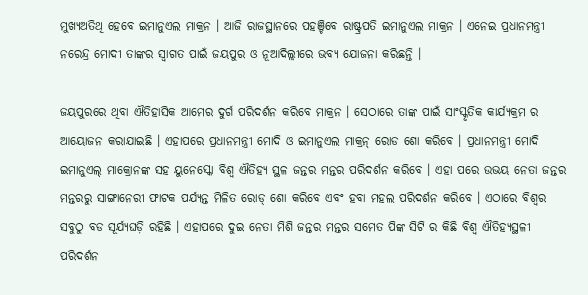ମୁଖ୍ୟଅତିଥି ହେବେ ଇମାନୁଏଲ ମାକ୍ରନ । ଆଜି ରାଜସ୍ଥାନରେ ପହଞ୍ଚିବେ ରାଷ୍ଟ୍ରପତି ଇମାନୁଏଲ ମାକ୍ରନ । ଏନେଇ ପ୍ରଧାନମନ୍ତ୍ରୀ ନରେନ୍ଦ୍ର ମୋଦୀ ତାଙ୍କର ସ୍ବାଗତ ପାଇଁ ଜୟପୁର ଓ ନୂଆଦିଲ୍ଲୀରେ ଭବ୍ୟ ଯୋଜନା କରିଛନ୍ତି ।

ଜୟପୁରରେ ଥିବା ଐତିହାସିକ ଆମେର ଦୁର୍ଗ ପରିଦର୍ଶନ କରିବେ ମାକ୍ରନ । ସେଠାରେ ତାଙ୍କ ପାଇଁ ସାଂସ୍କୃତିକ କାର୍ଯ୍ୟକ୍ରମ ର ଆୟୋଜନ କରାଯାଇଛି । ଏହାପରେ ପ୍ରଧାନମନ୍ତ୍ରୀ ମୋଦି ଓ ଇମାନୁଏଲ ମାକ୍ରନ୍ ରୋଡ ଶୋ କରିବେ । ପ୍ରଧାନମନ୍ତ୍ରୀ ମୋଦି ଇମାନୁଏଲ୍ ମାକ୍ରୋନଙ୍କ ସହ ୟୁନେସ୍କୋ ବିଶ୍ୱ ଐତିହ୍ୟ ସ୍ଥଳ ଜନ୍ତର ମନ୍ତର ପରିଦର୍ଶନ କରିବେ । ଏହା ପରେ ଉଭୟ ନେତା ଜନ୍ତର ମନ୍ତରରୁ ସାଙ୍ଗାନେରୀ ଫାଟକ ପର୍ଯ୍ୟନ୍ତ ମିଳିତ ରୋଡ୍ ଶୋ କରିବେ ଏବଂ ହବା ମହଲ ପରିଦର୍ଶନ କରିବେ । ଏଠାରେ ବିଶ୍ବର ସବୁଠୁ ବଡ ସୂର୍ଯ୍ୟଘଡ଼ି ରହିଛି । ଏହାପରେ ଦୁଇ ନେତା ମିଶି ଜନ୍ତର ମନ୍ତର ସମେତ ପିଙ୍କ ସିଟି ର କିଛି ବିଶ୍ବ ଐତିହ୍ୟସ୍ଥଳୀ ପରିଦର୍ଶନ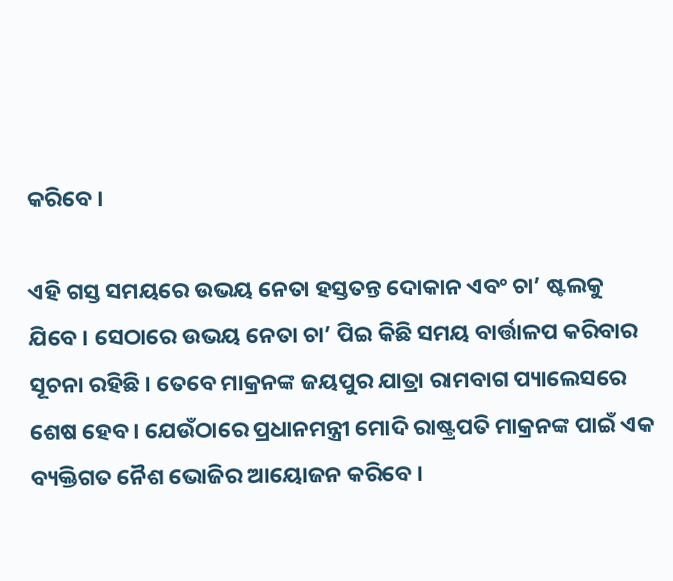କରିବେ ।

ଏହି ଗସ୍ତ ସମୟରେ ଉଭୟ ନେତା ହସ୍ତତନ୍ତ ଦୋକାନ ଏବଂ ଚା’ ଷ୍ଟଲକୁ ଯିବେ । ସେଠାରେ ଉଭୟ ନେତା ଚା’ ପିଇ କିଛି ସମୟ ବାର୍ତ୍ତାଳପ କରିବାର ସୂଚନା ରହିଛି । ତେବେ ମାକ୍ରନଙ୍କ ଜୟପୁର ଯାତ୍ରା ରାମବାଗ ପ୍ୟାଲେସରେ ଶେଷ ହେବ । ଯେଉଁଠାରେ ପ୍ରଧାନମନ୍ତ୍ରୀ ମୋଦି ରାଷ୍ଟ୍ରପତି ମାକ୍ରନଙ୍କ ପାଇଁ ଏକ ବ୍ୟକ୍ତିଗତ ନୈଶ ଭୋଜିର ଆୟୋଜନ କରିବେ ।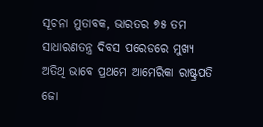ସୂଚନା ମୁତାବକ, ଭାରତର ୭୫ ତମ ସାଧାରଣତନ୍ତ୍ର ଦିବସ ପରେଡରେ ମୁଖ୍ୟ ଅତିଥି ଭାବେ ପ୍ରଥମେ ଆମେରିକା ରାଷ୍ଟ୍ରପତି ଜୋ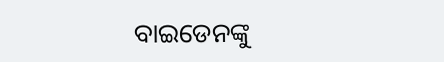ବାଇଡେନଙ୍କୁ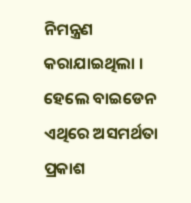ନିମନ୍ତ୍ରଣ କରାଯାଇଥିଲା । ହେଲେ ବାଇଡେନ ଏଥିରେ ଅସମର୍ଥତା ପ୍ରକାଶ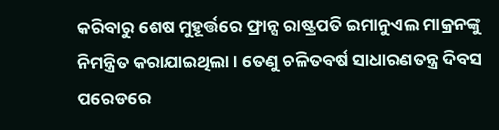କରିବାରୁ ଶେଷ ମୁହୂର୍ତ୍ତରେ ଫ୍ରାନ୍ସ ରାଷ୍ଟ୍ରପତି ଇମାନୁଏଲ ମାକ୍ରନଙ୍କୁ ନିମନ୍ତ୍ରିତ କରାଯାଇଥିଲା । ତେଣୁ ଚଳିତବର୍ଷ ସାଧାରଣତନ୍ତ୍ର ଦିବସ ପରେଡରେ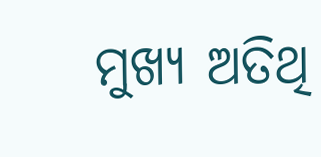ମୁଖ୍ୟ ଅତିଥି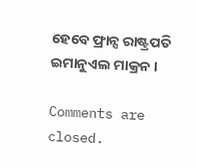ହେବେ ଫ୍ରାନ୍ସ ରାଷ୍ଟ୍ରପତି ଇମାନୁଏଲ ମାକ୍ରନ ।

Comments are closed.